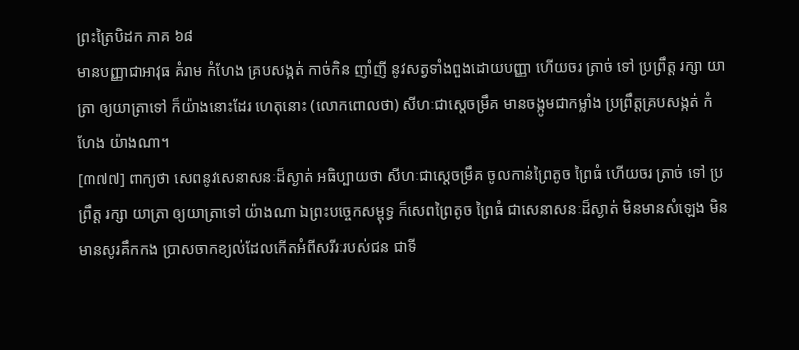ព្រះត្រៃបិដក ភាគ ៦៨
មានបញ្ញាជាអាវុធ គំរាម កំហែង គ្របសង្កត់ កាច់កិន ញាំញី នូវសត្វទាំងពួងដោយបញ្ញា ហើយចរ ត្រាច់ ទៅ ប្រព្រឹត្ត រក្សា យាត្រា ឲ្យយាត្រាទៅ ក៏យ៉ាងនោះដែរ ហេតុនោះ (លោកពោលថា) សីហៈជាស្តេចម្រឹគ មានចង្កូមជាកម្លាំង ប្រព្រឹត្តគ្របសង្កត់ កំហែង យ៉ាងណា។
[៣៧៧] ពាក្យថា សេពនូវសេនាសនៈដ៏ស្ងាត់ អធិប្បាយថា សីហៈជាស្តេចម្រឹគ ចូលកាន់ព្រៃតូច ព្រៃធំ ហើយចរ ត្រាច់ ទៅ ប្រព្រឹត្ត រក្សា យាត្រា ឲ្យយាត្រាទៅ យ៉ាងណា ឯព្រះបច្ចេកសម្ពុទ្ធ ក៏សេពព្រៃតូច ព្រៃធំ ជាសេនាសនៈដ៏ស្ងាត់ មិនមានសំឡេង មិនមានសូរគឹកកង ប្រាសចាកខ្យល់ដែលកើតអំពីសរីរៈរបស់ជន ជាទី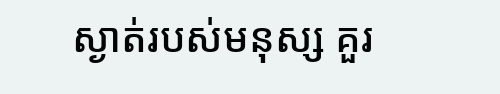ស្ងាត់របស់មនុស្ស គួរ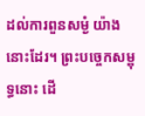ដល់ការពួនសម្ងំ យ៉ាងនោះដែរ។ ព្រះបច្ចេកសម្ពុទ្ធនោះ ដើ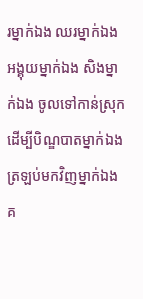រម្នាក់ឯង ឈរម្នាក់ឯង អង្គុយម្នាក់ឯង សិងម្នាក់ឯង ចូលទៅកាន់ស្រុក ដើម្បីបិណ្ឌបាតម្នាក់ឯង ត្រឡប់មកវិញម្នាក់ឯង គ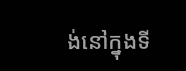ង់នៅក្នុងទី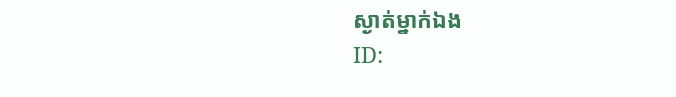ស្ងាត់ម្នាក់ឯង
ID: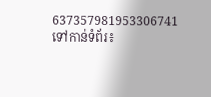637357981953306741
ទៅកាន់ទំព័រ៖